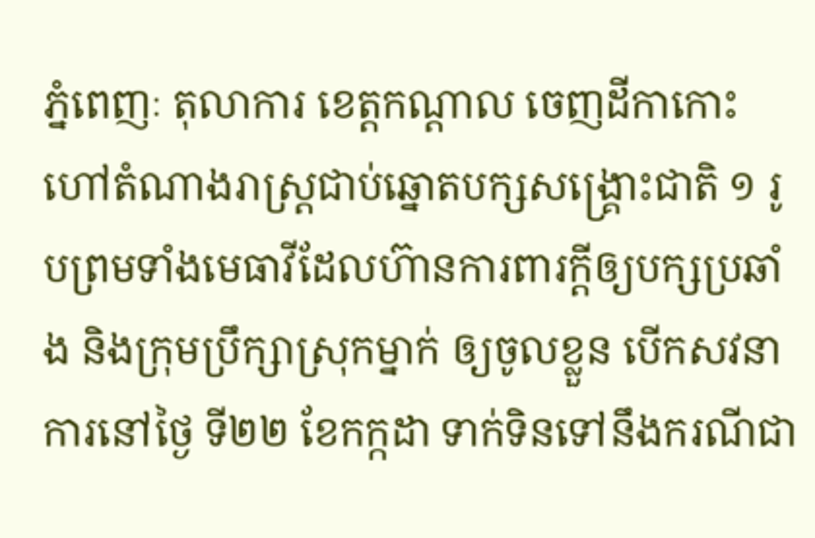ភ្នំពេញៈ តុលាការ ខេត្តកណ្តាល ចេញដីកាកោះហៅតំណាងរាស្ត្រជាប់ឆ្នោតបក្សសង្គ្រោះជាតិ ១ រូបព្រមទាំងមេធាវីដែលហ៊ានការពារក្តីឲ្យបក្សប្រឆាំង និងក្រុមប្រឹក្សាស្រុកម្នាក់ ឲ្យចូលខ្លួន បើកសវនាការនៅថ្ងៃ ទី២២ ខែកក្កដា ទាក់ទិនទៅនឹងករណីជា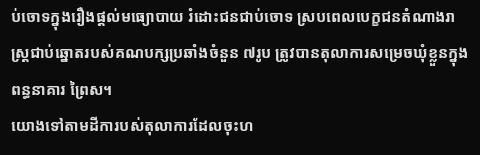ប់ចោទក្នុងរឿងផ្តល់មធ្យោបាយ រំដោះជនជាប់ចោទ ស្របពេលបេក្ខជនតំណាងរាស្ត្រជាប់ឆ្នោតរបស់គណបក្សប្រឆាំងចំនួន ៧រូប ត្រូវបានតុលាការសម្រេចឃុំខ្លួនក្នុងពន្ធនាគារ ព្រៃស។
យោងទៅតាមដីការបស់តុលាការដែលចុះហ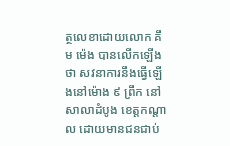ត្ថលេខាដោយលោក គឹម ម៉េង បានលើកឡើងថា សវនាការនឹងធ្វើឡើងនៅម៉ោង ៩ ព្រឹក នៅសាលាដំបូង ខេត្តកណ្តាល ដោយមានជនជាប់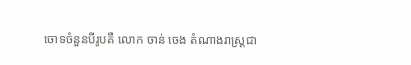ចោទចំនួនបីរូបគឺ លោក ចាន់ ចេង តំណាងរាស្ត្រជា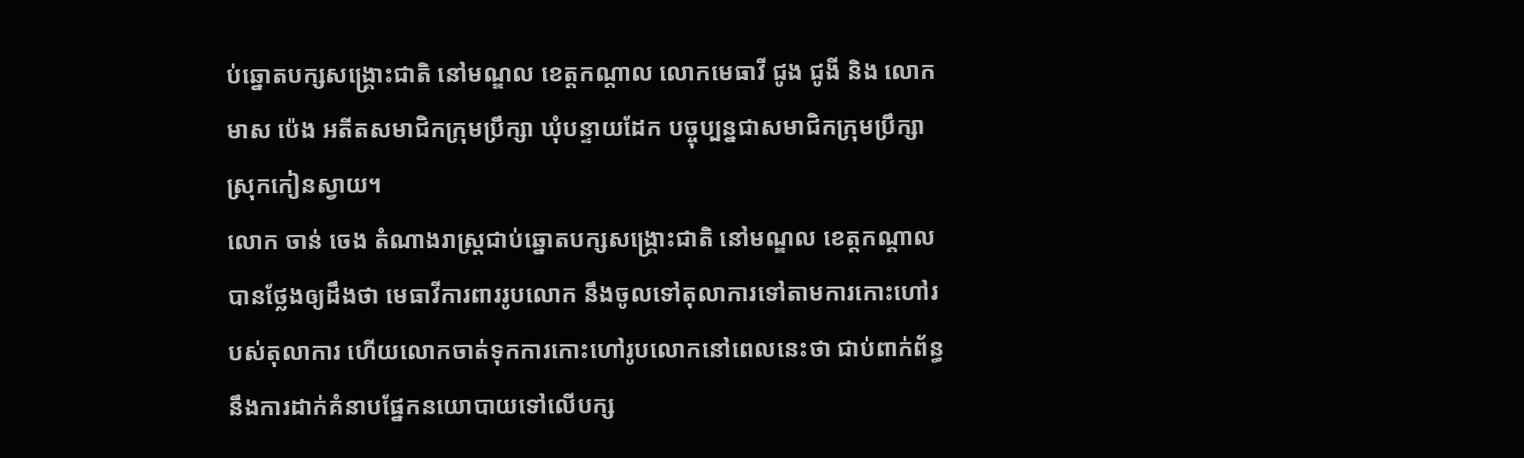ប់ឆ្នោតបក្សសង្គ្រោះជាតិ នៅមណ្ឌល ខេត្តកណ្ដាល លោកមេធាវី ជូង ជូងី និង លោក មាស ប៉េង អតីតសមាជិកក្រុមប្រឹក្សា ឃុំបន្ទាយដែក បច្ចុប្បន្នជាសមាជិកក្រុមប្រឹក្សា ស្រុកកៀនស្វាយ។
លោក ចាន់ ចេង តំណាងរាស្ត្រជាប់ឆ្នោតបក្សសង្គ្រោះជាតិ នៅមណ្ឌល ខេត្តកណ្ដាល បានថ្លែងឲ្យដឹងថា មេធាវីការពាររូបលោក នឹងចូលទៅតុលាការទៅតាមការកោះហៅរបស់តុលាការ ហើយលោកចាត់ទុកការកោះហៅរូបលោកនៅពេលនេះថា ជាប់ពាក់ព័ន្ធនឹងការដាក់គំនាបផ្នែកនយោបាយទៅលើបក្ស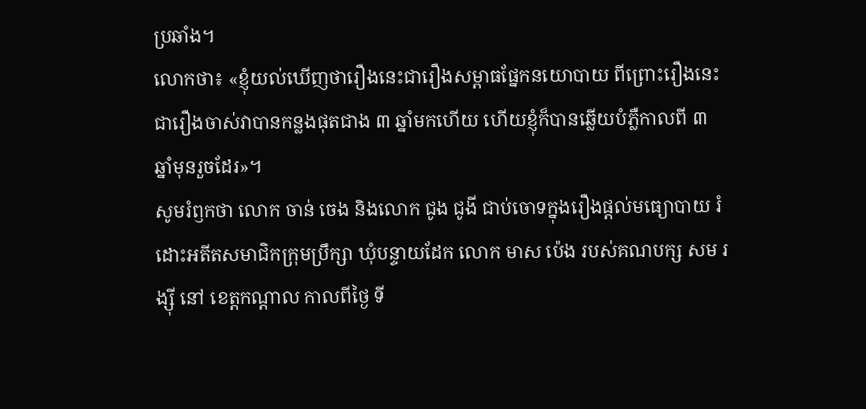ប្រឆាំង។
លោកថា៖ «ខ្ញុំយល់ឃើញថារឿងនេះជារឿងសម្ពាធផ្នែកនយោបាយ ពីព្រោះរឿងនេះជារឿងចាស់វាបានកន្លងផុតជាង ៣ ឆ្នាំមកហើយ ហើយខ្ញុំក៏បានឆ្លើយបំភ្លឺកាលពី ៣ ឆ្នាំមុនរួចដែរ»។
សូមរំឭកថា លោក ចាន់ ចេង និងលោក ជូង ជូងី ជាប់ចោទក្នុងរឿងផ្តល់មធ្យោបាយ រំដោះអតីតសមាជិកក្រុមប្រឹក្សា ឃុំបន្ទាយដែក លោក មាស ប៉េង របស់គណបក្ស សម រង្ស៊ី នៅ ខេត្តកណ្តាល កាលពីថ្ងៃ ទី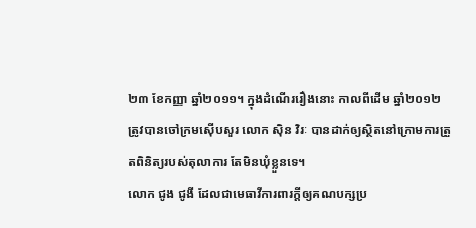២៣ ខែកញ្ញា ឆ្នាំ២០១១។ ក្នុងដំណើររឿងនោះ កាលពីដើម ឆ្នាំ២០១២ ត្រូវបានចៅក្រមស៊ើបសួរ លោក ស៊ិន វិរៈ បានដាក់ឲ្យស្ថិតនៅក្រោមការត្រួតពិនិត្យរបស់តុលាការ តែមិនឃុំខ្លួនទេ។
លោក ជូង ជូងី ដែលជាមេធាវីការពារក្តីឲ្យគណបក្សប្រ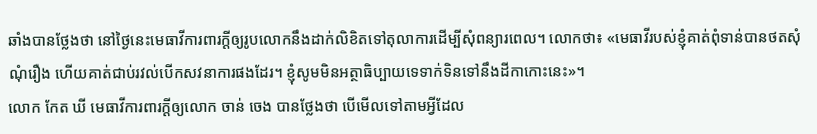ឆាំងបានថ្លែងថា នៅថ្ងៃនេះមេធាវីការពារក្តីឲ្យរូបលោកនឹងដាក់លិខិតទៅតុលាការដើម្បីសុំពន្យារពេល។ លោកថា៖ «មេធាវីរបស់ខ្ញុំគាត់ពុំទាន់បានថតសុំណុំរឿង ហើយគាត់ជាប់រវល់បើកសវនាការផងដែរ។ ខ្ញុំសូមមិនអត្ថាធិប្បាយទេទាក់ទិនទៅនឹងដីកាកោះនេះ»។
លោក កែត ឃី មេធាវីការពារក្តីឲ្យលោក ចាន់ ចេង បានថ្លែងថា បើមើលទៅតាមអ្វីដែល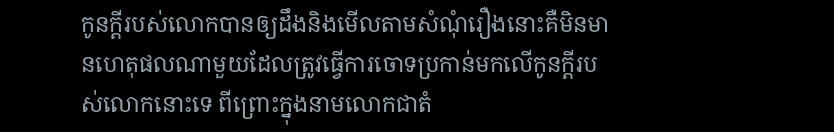កូនក្តីរបស់លោកបានឲ្យដឹងនិងមើលតាមសំណុំរឿងនោះគឺមិនមានហេតុផលណាមួយដែលត្រូវធ្វើការចោទប្រកាន់មកលើកូនក្តីរបស់លោកនោះទេ ពីព្រោះក្នុងនាមលោកជាតំ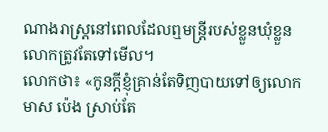ណាងរាស្ត្រនៅពេលដែលឮមន្ត្រីរបស់ខ្លួនឃុំខ្លួនលោកត្រូវតែទៅមើល។
លោកថា៖ «កូនក្តីខ្ញុំគ្រាន់តែទិញបាយទៅឲ្យលោក មាស ប៉េង ស្រាប់តែ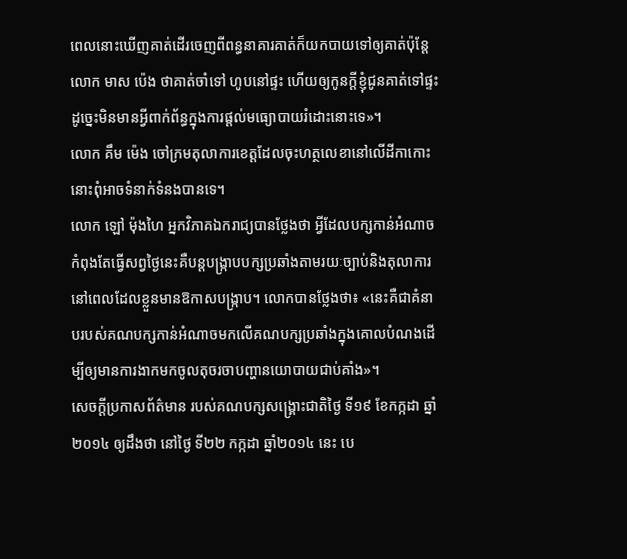ពេលនោះឃើញគាត់ដើរចេញពីពន្ធនាគារគាត់ក៏យកបាយទៅឲ្យគាត់ប៉ុន្តែលោក មាស ប៉េង ថាគាត់ចាំទៅ ហូបនៅផ្ទះ ហើយឲ្យកូនក្តីខ្ញុំជូនគាត់ទៅផ្ទះ ដូច្នេះមិនមានអ្វីពាក់ព័ន្ធក្នុងការផ្តល់មធ្យោបាយរំដោះនោះទេ»។
លោក គឹម ម៉េង ចៅក្រមតុលាការខេត្តដែលចុះហត្ថលេខានៅលើដីកាកោះនោះពុំអាចទំនាក់ទំនងបានទេ។
លោក ឡៅ ម៉ុងហៃ អ្នកវិភាគឯករាជ្យបានថ្លែងថា អ្វីដែលបក្សកាន់អំណាចកំពុងតែធ្វើសព្វថ្ងៃនេះគឺបន្តបង្រ្កាបបក្សប្រឆាំងតាមរយៈច្បាប់និងតុលាការនៅពេលដែលខ្លួនមានឱកាសបង្ក្រាប។ លោកបានថ្លែងថា៖ «នេះគឺជាគំនាបរបស់គណបក្សកាន់អំណាចមកលើគណបក្សប្រឆាំងក្នុងគោលបំណងដើម្បីឲ្យមានការងាកមកចូលតុចរចាបញ្ហានយោបាយជាប់គាំង»។
សេចក្តីប្រកាសព័ត៌មាន របស់គណបក្សសង្គ្រោះជាតិថ្ងៃ ទី១៩ ខែកក្កដា ឆ្នាំ២០១៤ ឲ្យដឹងថា នៅថ្ងៃ ទី២២ កក្កដា ឆ្នាំ២០១៤ នេះ បេ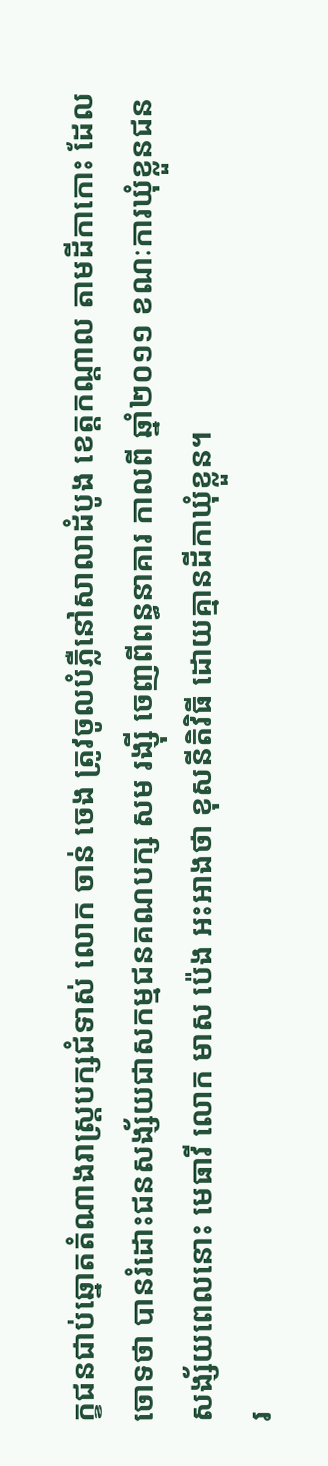ក្ខជនជាប់ឆ្នោតតំណាងរាស្ត្របក្សជំទាស់ លោក ចាន់ ចេង ត្រូវចូលបំភ្លឺនៅសាលាដំបូង ខេត្តកណ្តាល តាមដីកាកោះ ដែលចោទថា បានរំដោះជនសង្ស័យជាសកម្មជនគណបក្ស សម រង្ស៊ី ចេញពីពន្ធនាគារ កាលពី ឆ្នាំ២០១១ ខណៈការឃុំខ្លួនជនសង្ស័យពេលនោះ មេធាវី លោក មាស ប៉េង អះអាងថា ខុសនីតិវិធី ដោយគ្មានដីកាឃុំខ្លួន។
រ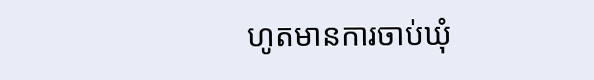ហូតមានការចាប់ឃុំ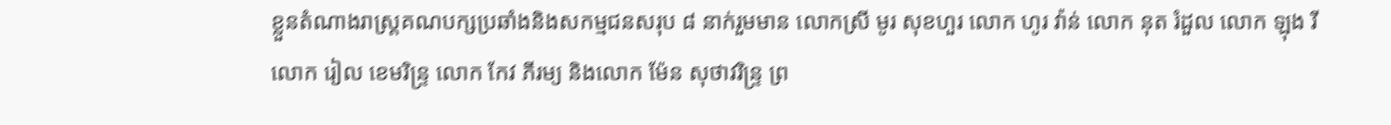ខ្លួនតំណាងរាស្ត្រគណបក្សប្រឆាំងនិងសកម្មជនសរុប ៨ នាក់រួមមាន លោកស្រី មូរ សុខហួរ លោក ហូរ វ៉ាន់ លោក នុត រំដួល លោក ឡុង រី លោក រៀល ខេមរិន្ទ្រ លោក កែវ ភីរម្យ និងលោក ម៉ែន សុថាវរិន្ទ្រ ព្រ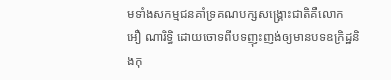មទាំងសកម្មជនគាំទ្រគណបក្សសង្គ្រោះជាតិគឺលោក អឿ ណារិទ្ធិ ដោយចោទពីបទញុះញង់ឲ្យមានបទឧក្រិដ្ឋនិងកុ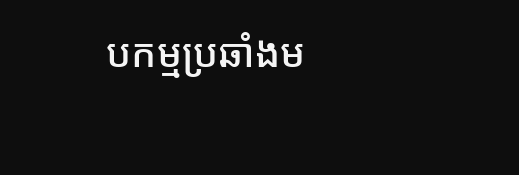បកម្មប្រឆាំងម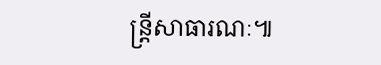ន្ត្រីសាធារណៈ៕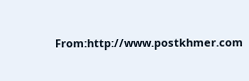From:http://www.postkhmer.com